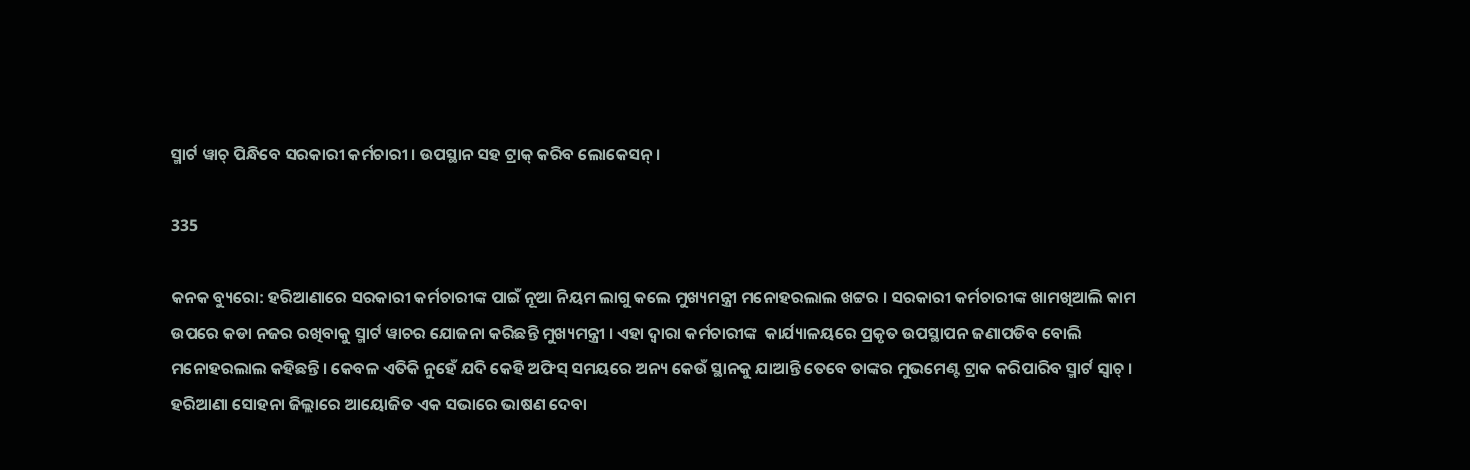ସ୍ମାର୍ଟ ୱାଚ୍ ପିନ୍ଧିବେ ସରକାରୀ କର୍ମଚାରୀ । ଉପସ୍ଥାନ ସହ ଟ୍ରାକ୍ କରିବ ଲୋକେସନ୍ ।

335

କନକ ବ୍ୟୁରୋ: ହରିଆଣାରେ ସରକାରୀ କର୍ମଚାରୀଙ୍କ ପାଇଁ ନୂଆ ନିୟମ ଲାଗୁ କଲେ ମୁଖ୍ୟମନ୍ତ୍ରୀ ମନୋହରଲାଲ ଖଟ୍ଟର । ସରକାରୀ କର୍ମଚାରୀଙ୍କ ଖାମଖିଆଲି କାମ ଉପରେ କଡା ନଜର ରଖିବାକୁ ସ୍ମାର୍ଟ ୱାଚର ଯୋଜନା କରିଛନ୍ତି ମୁଖ୍ୟମନ୍ତ୍ରୀ । ଏହା ଦ୍ୱାରା କର୍ମଚାରୀଙ୍କ  କାର୍ଯ୍ୟାଳୟରେ ପ୍ରକୃତ ଉପସ୍ଥାପନ ଜଣାପଡିବ ବୋଲି ମନୋହରଲାଲ କହିଛନ୍ତି । କେବଳ ଏତିକି ନୁହେଁ ଯଦି କେହି ଅଫିସ୍ ସମୟରେ ଅନ୍ୟ କେଉଁ ସ୍ଥାନକୁ ଯାଆନ୍ତି ତେବେ ତାଙ୍କର ମୁଭମେଣ୍ଟ ଟ୍ରାକ କରିପାରିବ ସ୍ମାର୍ଟ ସ୍ୱାଚ୍ । ହରିଆଣା ସୋହନା ଜିଲ୍ଲାରେ ଆୟୋଜିତ ଏକ ସଭାରେ ଭାଷଣ ଦେବା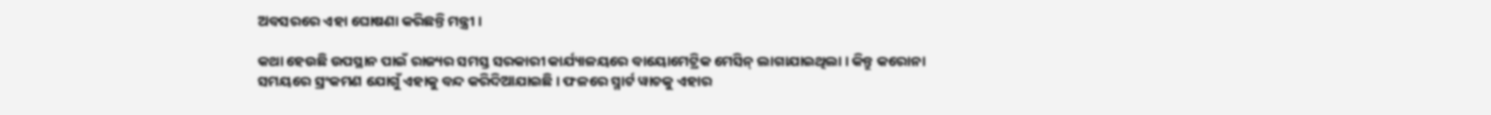ଅବସରରେ ଏହା ଘୋଷଣା କରିଛନ୍ତି ମନ୍ତ୍ରୀ ।

କଥା ହେଉଛି ଉପସ୍ଥାନ ପାଇଁ ରାଜ୍ୟର ସମସ୍ତ ସରକାରୀ କାର୍ଯ୍ୟାଳୟରେ ବାୟୋମେଟ୍ରିକ ମେସିନ୍ ଲାଗାଯାଇଥିଲା । କିନ୍ତୁ କରୋନା ସମୟରେ ସ୍ରଂକମଣ ଯୋଗୁଁ ଏହାକୁ ବନ୍ଦ କରିଦିଆଯାଇଛି । ଫଳରେ ସ୍ମାର୍ଟ ୱାଚକୁ ଏହାର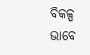ବିକଳ୍ପ ଭାବେ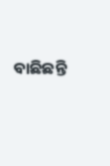ବାଛିଛନ୍ତି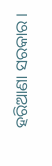ହରିଆଣା ସରକାର ।